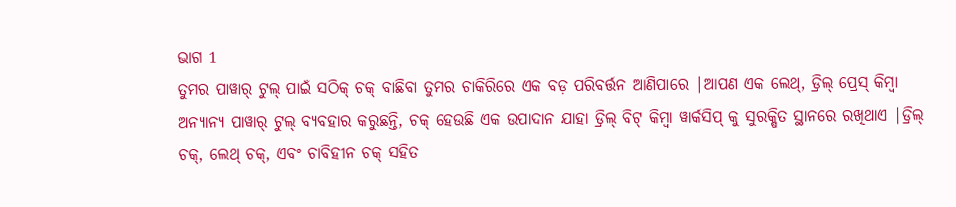ଭାଗ 1
ତୁମର ପାୱାର୍ ଟୁଲ୍ ପାଇଁ ସଠିକ୍ ଚକ୍ ବାଛିବା ତୁମର ଚାକିରିରେ ଏକ ବଡ଼ ପରିବର୍ତ୍ତନ ଆଣିପାରେ |ଆପଣ ଏକ ଲେଥ୍, ଡ୍ରିଲ୍ ପ୍ରେସ୍ କିମ୍ବା ଅନ୍ୟାନ୍ୟ ପାୱାର୍ ଟୁଲ୍ ବ୍ୟବହାର କରୁଛନ୍ତି, ଚକ୍ ହେଉଛି ଏକ ଉପାଦାନ ଯାହା ଡ୍ରିଲ୍ ବିଟ୍ କିମ୍ବା ୱାର୍କସିପ୍ କୁ ସୁରକ୍ଷିତ ସ୍ଥାନରେ ରଖିଥାଏ |ଡ୍ରିଲ୍ ଚକ୍, ଲେଥ୍ ଚକ୍, ଏବଂ ଚାବିହୀନ ଚକ୍ ସହିତ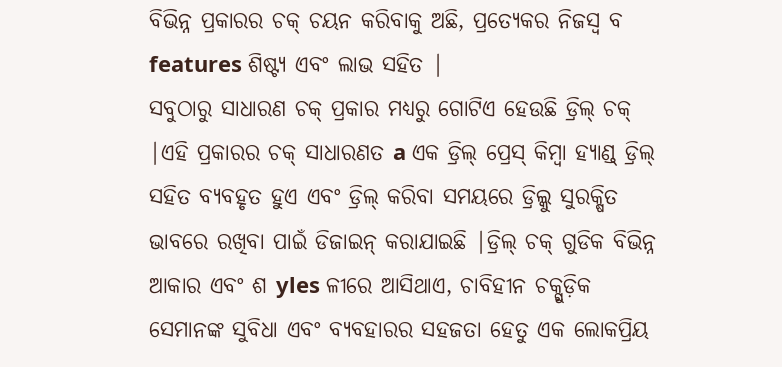ବିଭିନ୍ନ ପ୍ରକାରର ଚକ୍ ଚୟନ କରିବାକୁ ଅଛି, ପ୍ରତ୍ୟେକର ନିଜସ୍ୱ ବ features ଶିଷ୍ଟ୍ୟ ଏବଂ ଲାଭ ସହିତ |
ସବୁଠାରୁ ସାଧାରଣ ଚକ୍ ପ୍ରକାର ମଧ୍ୟରୁ ଗୋଟିଏ ହେଉଛି ଡ୍ରିଲ୍ ଚକ୍ |ଏହି ପ୍ରକାରର ଚକ୍ ସାଧାରଣତ a ଏକ ଡ୍ରିଲ୍ ପ୍ରେସ୍ କିମ୍ବା ହ୍ୟାଣ୍ଡ୍ ଡ୍ରିଲ୍ ସହିତ ବ୍ୟବହୃତ ହୁଏ ଏବଂ ଡ୍ରିଲ୍ କରିବା ସମୟରେ ଡ୍ରିଲ୍କୁ ସୁରକ୍ଷିତ ଭାବରେ ରଖିବା ପାଇଁ ଡିଜାଇନ୍ କରାଯାଇଛି |ଡ୍ରିଲ୍ ଚକ୍ ଗୁଡିକ ବିଭିନ୍ନ ଆକାର ଏବଂ ଶ yles ଳୀରେ ଆସିଥାଏ, ଚାବିହୀନ ଚକ୍ଗୁଡ଼ିକ ସେମାନଙ୍କ ସୁବିଧା ଏବଂ ବ୍ୟବହାରର ସହଜତା ହେତୁ ଏକ ଲୋକପ୍ରିୟ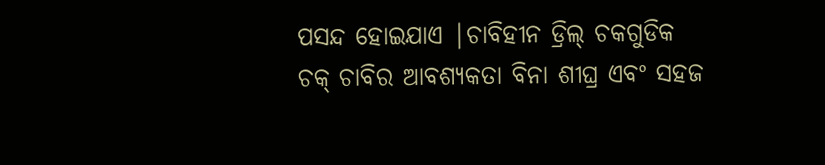ପସନ୍ଦ ହୋଇଯାଏ |ଚାବିହୀନ ଡ୍ରିଲ୍ ଚକଗୁଡିକ ଚକ୍ ଚାବିର ଆବଶ୍ୟକତା ବିନା ଶୀଘ୍ର ଏବଂ ସହଜ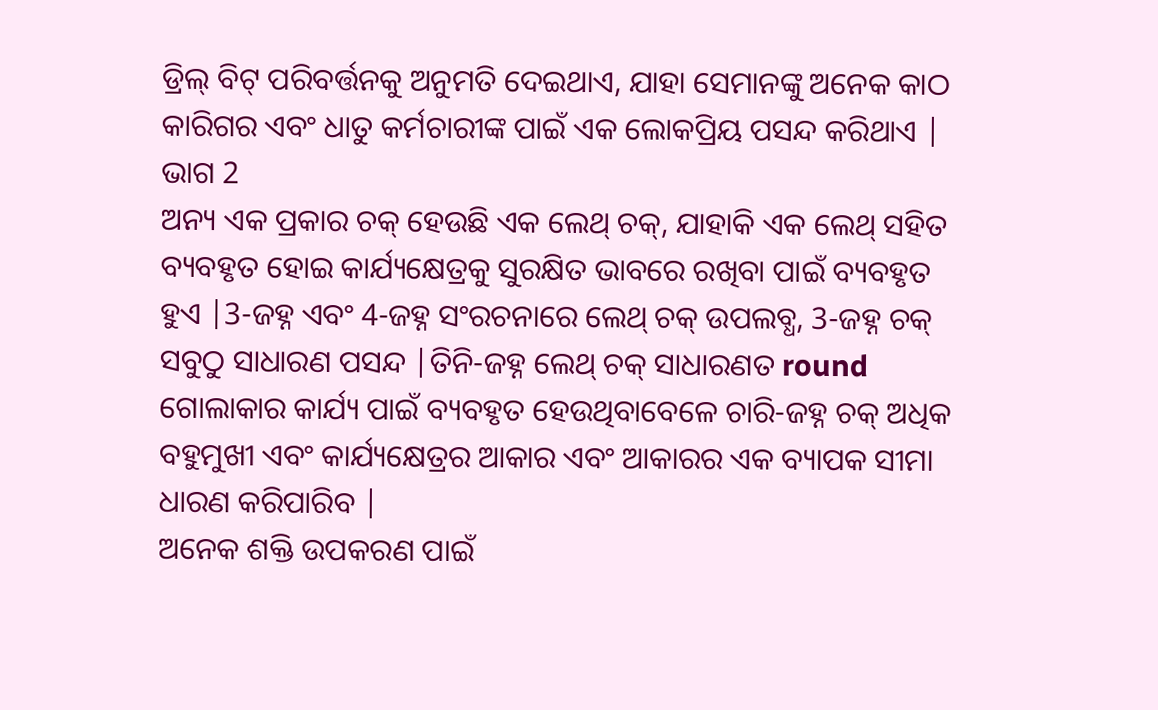ଡ୍ରିଲ୍ ବିଟ୍ ପରିବର୍ତ୍ତନକୁ ଅନୁମତି ଦେଇଥାଏ, ଯାହା ସେମାନଙ୍କୁ ଅନେକ କାଠ କାରିଗର ଏବଂ ଧାତୁ କର୍ମଚାରୀଙ୍କ ପାଇଁ ଏକ ଲୋକପ୍ରିୟ ପସନ୍ଦ କରିଥାଏ |
ଭାଗ 2
ଅନ୍ୟ ଏକ ପ୍ରକାର ଚକ୍ ହେଉଛି ଏକ ଲେଥ୍ ଚକ୍, ଯାହାକି ଏକ ଲେଥ୍ ସହିତ ବ୍ୟବହୃତ ହୋଇ କାର୍ଯ୍ୟକ୍ଷେତ୍ରକୁ ସୁରକ୍ଷିତ ଭାବରେ ରଖିବା ପାଇଁ ବ୍ୟବହୃତ ହୁଏ |3-ଜହ୍ନ ଏବଂ 4-ଜହ୍ନ ସଂରଚନାରେ ଲେଥ୍ ଚକ୍ ଉପଲବ୍ଧ, 3-ଜହ୍ନ ଚକ୍ ସବୁଠୁ ସାଧାରଣ ପସନ୍ଦ |ତିନି-ଜହ୍ନ ଲେଥ୍ ଚକ୍ ସାଧାରଣତ round ଗୋଲାକାର କାର୍ଯ୍ୟ ପାଇଁ ବ୍ୟବହୃତ ହେଉଥିବାବେଳେ ଚାରି-ଜହ୍ନ ଚକ୍ ଅଧିକ ବହୁମୁଖୀ ଏବଂ କାର୍ଯ୍ୟକ୍ଷେତ୍ରର ଆକାର ଏବଂ ଆକାରର ଏକ ବ୍ୟାପକ ସୀମା ଧାରଣ କରିପାରିବ |
ଅନେକ ଶକ୍ତି ଉପକରଣ ପାଇଁ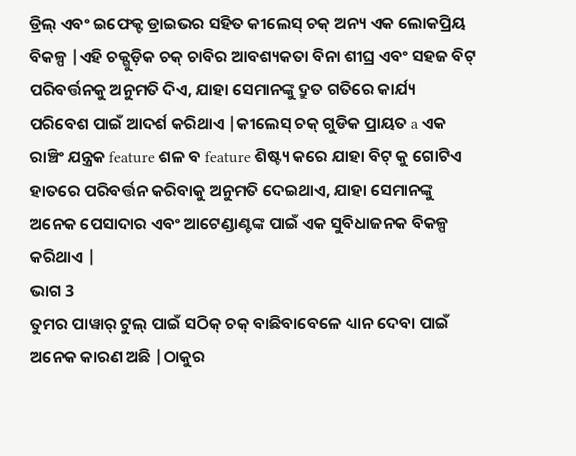ଡ୍ରିଲ୍ ଏବଂ ଇଫେକ୍ଟ ଡ୍ରାଇଭର ସହିତ କୀଲେସ୍ ଚକ୍ ଅନ୍ୟ ଏକ ଲୋକପ୍ରିୟ ବିକଳ୍ପ |ଏହି ଚକ୍ଗୁଡ଼ିକ ଚକ୍ ଚାବିର ଆବଶ୍ୟକତା ବିନା ଶୀଘ୍ର ଏବଂ ସହଜ ବିଟ୍ ପରିବର୍ତ୍ତନକୁ ଅନୁମତି ଦିଏ, ଯାହା ସେମାନଙ୍କୁ ଦ୍ରୁତ ଗତିରେ କାର୍ଯ୍ୟ ପରିବେଶ ପାଇଁ ଆଦର୍ଶ କରିଥାଏ |କୀଲେସ୍ ଚକ୍ ଗୁଡିକ ପ୍ରାୟତ a ଏକ ରାଞ୍ଚିଂ ଯନ୍ତ୍ରକ feature ଶଳ ବ feature ଶିଷ୍ଟ୍ୟ କରେ ଯାହା ବିଟ୍ କୁ ଗୋଟିଏ ହାତରେ ପରିବର୍ତ୍ତନ କରିବାକୁ ଅନୁମତି ଦେଇଥାଏ, ଯାହା ସେମାନଙ୍କୁ ଅନେକ ପେସାଦାର ଏବଂ ଆଟେଣ୍ଡାଣ୍ଟଙ୍କ ପାଇଁ ଏକ ସୁବିଧାଜନକ ବିକଳ୍ପ କରିଥାଏ |
ଭାଗ 3
ତୁମର ପାୱାର୍ ଟୁଲ୍ ପାଇଁ ସଠିକ୍ ଚକ୍ ବାଛିବାବେଳେ ଧ୍ୟାନ ଦେବା ପାଇଁ ଅନେକ କାରଣ ଅଛି |ଠାକୁର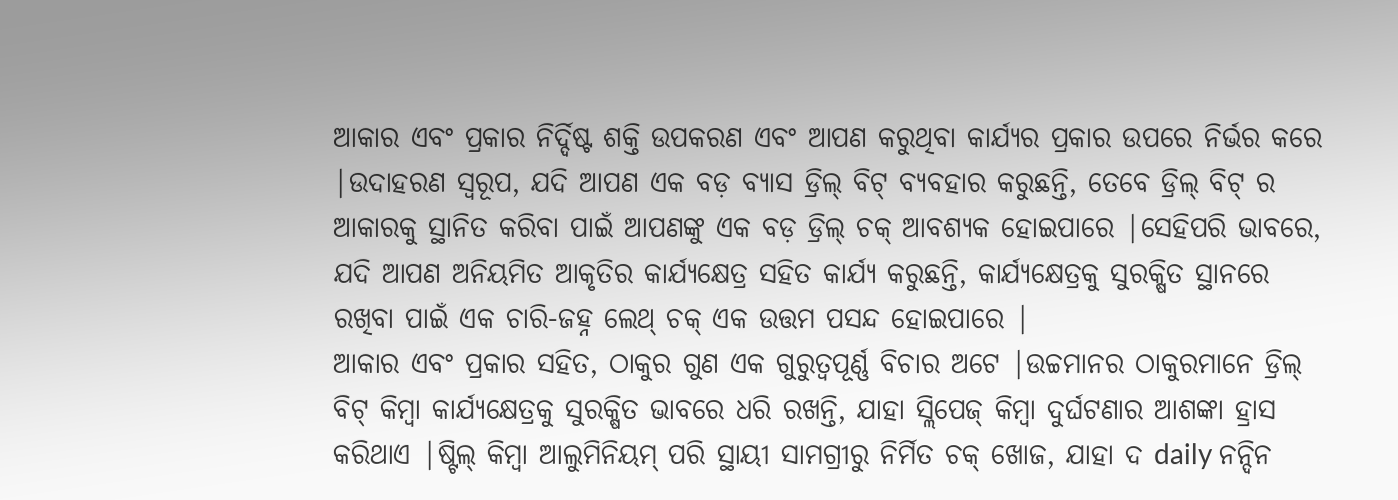ଆକାର ଏବଂ ପ୍ରକାର ନିର୍ଦ୍ଦିଷ୍ଟ ଶକ୍ତି ଉପକରଣ ଏବଂ ଆପଣ କରୁଥିବା କାର୍ଯ୍ୟର ପ୍ରକାର ଉପରେ ନିର୍ଭର କରେ |ଉଦାହରଣ ସ୍ୱରୂପ, ଯଦି ଆପଣ ଏକ ବଡ଼ ବ୍ୟାସ ଡ୍ରିଲ୍ ବିଟ୍ ବ୍ୟବହାର କରୁଛନ୍ତି, ତେବେ ଡ୍ରିଲ୍ ବିଟ୍ ର ଆକାରକୁ ସ୍ଥାନିତ କରିବା ପାଇଁ ଆପଣଙ୍କୁ ଏକ ବଡ଼ ଡ୍ରିଲ୍ ଚକ୍ ଆବଶ୍ୟକ ହୋଇପାରେ |ସେହିପରି ଭାବରେ, ଯଦି ଆପଣ ଅନିୟମିତ ଆକୃତିର କାର୍ଯ୍ୟକ୍ଷେତ୍ର ସହିତ କାର୍ଯ୍ୟ କରୁଛନ୍ତି, କାର୍ଯ୍ୟକ୍ଷେତ୍ରକୁ ସୁରକ୍ଷିତ ସ୍ଥାନରେ ରଖିବା ପାଇଁ ଏକ ଚାରି-ଜହ୍ନ ଲେଥ୍ ଚକ୍ ଏକ ଉତ୍ତମ ପସନ୍ଦ ହୋଇପାରେ |
ଆକାର ଏବଂ ପ୍ରକାର ସହିତ, ଠାକୁର ଗୁଣ ଏକ ଗୁରୁତ୍ୱପୂର୍ଣ୍ଣ ବିଚାର ଅଟେ |ଉଚ୍ଚମାନର ଠାକୁରମାନେ ଡ୍ରିଲ୍ ବିଟ୍ କିମ୍ବା କାର୍ଯ୍ୟକ୍ଷେତ୍ରକୁ ସୁରକ୍ଷିତ ଭାବରେ ଧରି ରଖନ୍ତି, ଯାହା ସ୍ଲିପେଜ୍ କିମ୍ବା ଦୁର୍ଘଟଣାର ଆଶଙ୍କା ହ୍ରାସ କରିଥାଏ |ଷ୍ଟିଲ୍ କିମ୍ବା ଆଲୁମିନିୟମ୍ ପରି ସ୍ଥାୟୀ ସାମଗ୍ରୀରୁ ନିର୍ମିତ ଚକ୍ ଖୋଜ, ଯାହା ଦ daily ନନ୍ଦିନ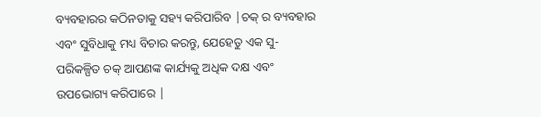ବ୍ୟବହାରର କଠିନତାକୁ ସହ୍ୟ କରିପାରିବ |ଚକ୍ ର ବ୍ୟବହାର ଏବଂ ସୁବିଧାକୁ ମଧ୍ୟ ବିଚାର କରନ୍ତୁ, ଯେହେତୁ ଏକ ସୁ-ପରିକଳ୍ପିତ ଚକ୍ ଆପଣଙ୍କ କାର୍ଯ୍ୟକୁ ଅଧିକ ଦକ୍ଷ ଏବଂ ଉପଭୋଗ୍ୟ କରିପାରେ |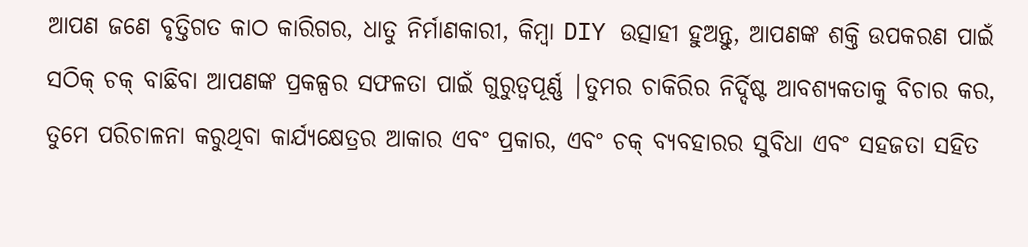ଆପଣ ଜଣେ ବୃତ୍ତିଗତ କାଠ କାରିଗର, ଧାତୁ ନିର୍ମାଣକାରୀ, କିମ୍ବା DIY ଉତ୍ସାହୀ ହୁଅନ୍ତୁ, ଆପଣଙ୍କ ଶକ୍ତି ଉପକରଣ ପାଇଁ ସଠିକ୍ ଚକ୍ ବାଛିବା ଆପଣଙ୍କ ପ୍ରକଳ୍ପର ସଫଳତା ପାଇଁ ଗୁରୁତ୍ୱପୂର୍ଣ୍ଣ |ତୁମର ଚାକିରିର ନିର୍ଦ୍ଦିଷ୍ଟ ଆବଶ୍ୟକତାକୁ ବିଚାର କର, ତୁମେ ପରିଚାଳନା କରୁଥିବା କାର୍ଯ୍ୟକ୍ଷେତ୍ରର ଆକାର ଏବଂ ପ୍ରକାର, ଏବଂ ଚକ୍ ବ୍ୟବହାରର ସୁବିଧା ଏବଂ ସହଜତା ସହିତ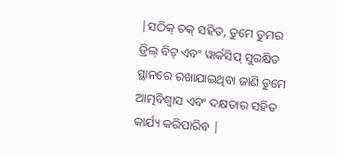|ସଠିକ୍ ଚକ୍ ସହିତ, ତୁମେ ତୁମର ଡ୍ରିଲ୍ ବିଟ୍ ଏବଂ ୱାର୍କସିପ୍ ସୁରକ୍ଷିତ ସ୍ଥାନରେ ରଖାଯାଇଥିବା ଜାଣି ତୁମେ ଆତ୍ମବିଶ୍ୱାସ ଏବଂ ଦକ୍ଷତାର ସହିତ କାର୍ଯ୍ୟ କରିପାରିବ |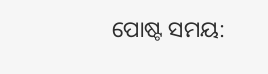ପୋଷ୍ଟ ସମୟ: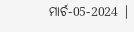ମାର୍ଚ-05-2024 |